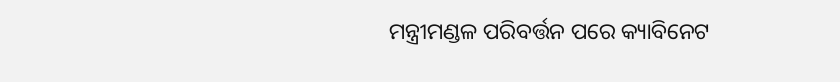ମନ୍ତ୍ରୀମଣ୍ଡଳ ପରିବର୍ତ୍ତନ ପରେ କ୍ୟାବିନେଟ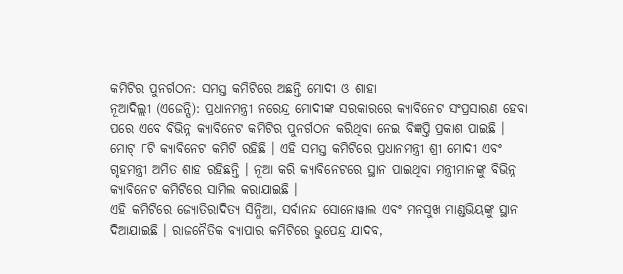କମିଟିର ପୁନର୍ଗଠନ: ସମସ୍ତ କମିଟିରେ ଅଛନ୍ତି ମୋଦୀ ଓ ଶାହା
ନୂଆଦିଲ୍ଲୀ (ଏଜେନ୍ସି): ପ୍ରଧାନମନ୍ତ୍ରୀ ନରେନ୍ଦ୍ର ମୋଦୀଙ୍କ ସରକାରରେ କ୍ୟାବିନେଟ ସଂପ୍ରସାରଣ ହେବା ପରେ ଏବେ ବିଭିନ୍ନ କ୍ୟାବିନେଟ କମିଟିର ପୁନର୍ଗଠନ କରିଥିବା ନେଇ ବିଜ୍ଞପ୍ତି ପ୍ରକାଶ ପାଇଛି । ମୋଟ୍ ୮ଟି କ୍ୟାବିନେଟ କମିଟି ରହିଛି । ଏହି ସମସ୍ତ କମିଟିରେ ପ୍ରଧାନମନ୍ତ୍ରୀ ଶ୍ରୀ ମୋଦୀ ଏବଂ ଗୃହମନ୍ତ୍ରୀ ଅମିତ ଶାହ ରହିଛନ୍ତି । ନୂଆ କରି କ୍ୟାବିନେଟରେ ସ୍ଥାନ ପାଇଥିବା ମନ୍ତ୍ରୀମାନଙ୍କୁ ବିଭିନ୍ନ କ୍ୟାବିନେଟ କମିଟିରେ ସାମିଲ କରାଯାଇଛି ।
ଏହି କମିଟିରେ ଜ୍ୟୋତିରାଦିତ୍ୟ ସିନ୍ଧିଆ, ସର୍ବାନନ୍ଦ ସୋନୋୱାଲ ଏବଂ ମନସୁଖ ମାଣ୍ଡଭିୟଙ୍କୁ ସ୍ଥାନ ଦିଆଯାଇଛି । ରାଜନୈତିକ ବ୍ୟାପାର କମିଟିରେ ଭୁପେନ୍ଦ୍ର ଯାଦବ,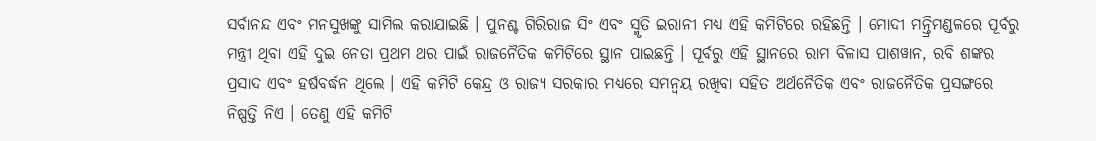ସର୍ବାନନ୍ଦ ଏବଂ ମନସୁଖଙ୍କୁ ସାମିଲ କରାଯାଇଛି । ପୁନଶ୍ଚ ଗିରିରାଜ ସିଂ ଏବଂ ସ୍ମୃତି ଇରାନୀ ମଧ୍ୟ ଏହି କମିଟିରେ ରହିଛନ୍ତି । ମୋଦୀ ମନ୍ତ୍ରିମଣ୍ଡଳରେ ପୂର୍ବରୁ ମନ୍ତ୍ରୀ ଥିବା ଏହି ଦୁଇ ନେତା ପ୍ରଥମ ଥର ପାଇଁ ରାଜନୈତିକ କମିଟିରେ ସ୍ଥାନ ପାଇଛନ୍ତି । ପୂର୍ବରୁ ଏହି ସ୍ଥାନରେ ରାମ ବିଳାସ ପାଶୱାନ, ରବି ଶଙ୍କର ପ୍ରସାଦ ଏବଂ ହର୍ଷବର୍ଦ୍ଧନ ଥିଲେ । ଏହି କମିଟି କେନ୍ଦ୍ର ଓ ରାଜ୍ୟ ସରକାର ମଧ୍ୟରେ ସମନ୍ୱୟ ରଖିବା ସହିତ ଅର୍ଥନୈତିକ ଏବଂ ରାଜନୈତିକ ପ୍ରସଙ୍ଗରେ ନିଷ୍ପତ୍ତି ନିଏ । ତେଣୁ ଏହି କମିଟି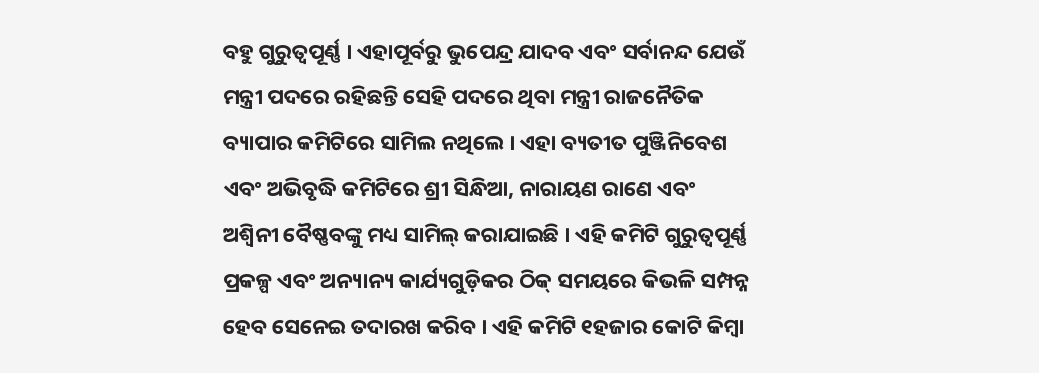ବହୁ ଗୁରୁତ୍ୱପୂର୍ଣ୍ଣ । ଏହାପୂର୍ବରୁ ଭୁପେନ୍ଦ୍ର ଯାଦବ ଏବଂ ସର୍ବାନନ୍ଦ ଯେଉଁ ମନ୍ତ୍ରୀ ପଦରେ ରହିଛନ୍ତି ସେହି ପଦରେ ଥିବା ମନ୍ତ୍ରୀ ରାଜନୈତିକ ବ୍ୟାପାର କମିଟିରେ ସାମିଲ ନଥିଲେ । ଏହା ବ୍ୟତୀତ ପୁଞ୍ଜିନିବେଶ ଏବଂ ଅଭିବୃଦ୍ଧି କମିଟିରେ ଶ୍ରୀ ସିନ୍ଧିଆ, ନାରାୟଣ ରାଣେ ଏବଂ ଅଶ୍ୱିନୀ ବୈଷ୍ଣବଙ୍କୁ ମଧ୍ୟ ସାମିଲ୍ କରାଯାଇଛି । ଏହି କମିଟି ଗୁରୁତ୍ୱପୂର୍ଣ୍ଣ ପ୍ରକଳ୍ପ ଏବଂ ଅନ୍ୟାନ୍ୟ କାର୍ଯ୍ୟଗୁଡ଼ିକର ଠିକ୍ ସମୟରେ କିଭଳି ସମ୍ପନ୍ନ ହେବ ସେନେଇ ତଦାରଖ କରିବ । ଏହି କମିଟି ୧ହଜାର କୋଟି କିମ୍ବା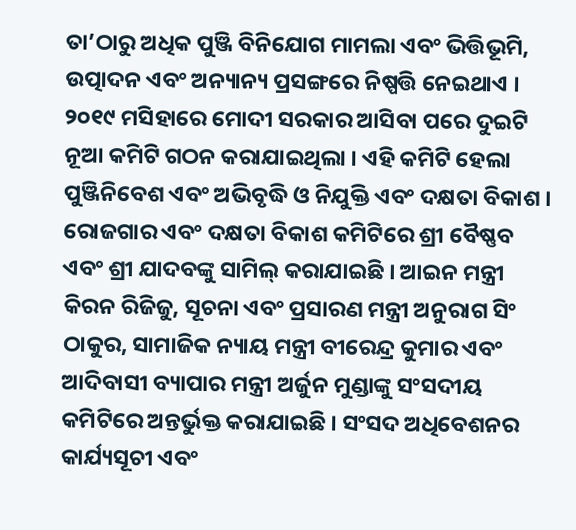ତା’ଠାରୁ ଅଧିକ ପୁଞ୍ଜି ବିନିଯୋଗ ମାମଲା ଏବଂ ଭିତ୍ତିଭୂମି, ଉତ୍ପାଦନ ଏବଂ ଅନ୍ୟାନ୍ୟ ପ୍ରସଙ୍ଗରେ ନିଷ୍ପତ୍ତି ନେଇଥାଏ । ୨୦୧୯ ମସିହାରେ ମୋଦୀ ସରକାର ଆସିବା ପରେ ଦୁଇଟି ନୂଆ କମିଟି ଗଠନ କରାଯାଇଥିଲା । ଏହି କମିଟି ହେଲା ପୁଞ୍ଜିନିବେଶ ଏବଂ ଅଭିବୃଦ୍ଧି ଓ ନିଯୁକ୍ତି ଏବଂ ଦକ୍ଷତା ବିକାଶ । ରୋଜଗାର ଏବଂ ଦକ୍ଷତା ବିକାଶ କମିଟିରେ ଶ୍ରୀ ବୈଷ୍ଣବ ଏବଂ ଶ୍ରୀ ଯାଦବଙ୍କୁ ସାମିଲ୍ କରାଯାଇଛି । ଆଇନ ମନ୍ତ୍ରୀ କିରନ ରିଜିଜୁ, ସୂଚନା ଏବଂ ପ୍ରସାରଣ ମନ୍ତ୍ରୀ ଅନୁରାଗ ସିଂ ଠାକୁର, ସାମାଜିକ ନ୍ୟାୟ ମନ୍ତ୍ରୀ ବୀରେନ୍ଦ୍ର କୁମାର ଏବଂ ଆଦିବାସୀ ବ୍ୟାପାର ମନ୍ତ୍ରୀ ଅର୍ଜୁନ ମୁଣ୍ଡାଙ୍କୁ ସଂସଦୀୟ କମିଟିରେ ଅନ୍ତର୍ଭୁକ୍ତ କରାଯାଇଛି । ସଂସଦ ଅଧିବେଶନର କାର୍ଯ୍ୟସୂଚୀ ଏବଂ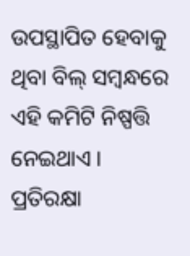ଉପସ୍ଥାପିତ ହେବାକୁ ଥିବା ବିଲ୍ ସମ୍ବନ୍ଧରେ ଏହି କମିଟି ନିଷ୍ପତ୍ତି ନେଇଥାଏ । ପ୍ରତିରକ୍ଷା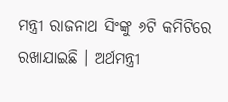ମନ୍ତ୍ରୀ ରାଜନାଥ ସିଂଙ୍କୁ ୬ଟି କମିଟିରେ ରଖାଯାଇଛି । ଅର୍ଥମନ୍ତ୍ରୀ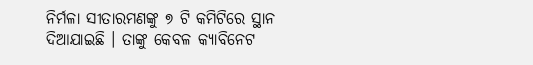ନିର୍ମଳା ସୀତାରମଣଙ୍କୁ ୭ ଟି କମିଟିରେ ସ୍ଥାନ ଦିଆଯାଇଛି । ତାଙ୍କୁ କେବଳ କ୍ୟାବିନେଟ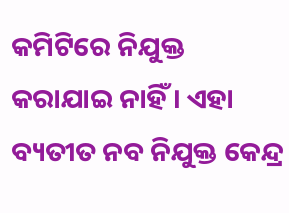କମିଟିରେ ନିଯୁକ୍ତ କରାଯାଇ ନାହିଁ । ଏହା ବ୍ୟତୀତ ନବ ନିଯୁକ୍ତ କେନ୍ଦ୍ର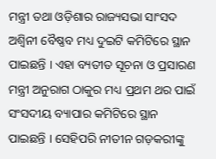ମନ୍ତ୍ରୀ ତଥା ଓଡ଼ିଶାର ରାଜ୍ୟସଭା ସାଂସଦ ଅଶ୍ୱିନୀ ବୈଷ୍ଣବ ମଧ୍ୟ ଦୁଇଟି କମିଟିରେ ସ୍ଥାନ ପାଇଛନ୍ତି । ଏହା ବ୍ୟତୀତ ସୂଚନା ଓ ପ୍ରସାରଣ ମନ୍ତ୍ରୀ ଅନୁରାଗ ଠାକୁର ମଧ୍ୟ ପ୍ରଥମ ଥର ପାଇଁ ସଂସଦୀୟ ବ୍ୟାପାର କମିଟିରେ ସ୍ଥାନ ପାଇଛନ୍ତି । ସେହିପରି ନୀତୀନ ଗଡ଼କରୀଙ୍କୁ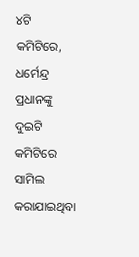୪ଟି କମିଟିରେ, ଧର୍ମେନ୍ଦ୍ର ପ୍ରଧାନଙ୍କୁ ଦୁଇଟି କମିଟିରେ ସାମିଲ କରାଯାଇଥିବା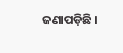ଜଣାପଡ଼ିଛି ।